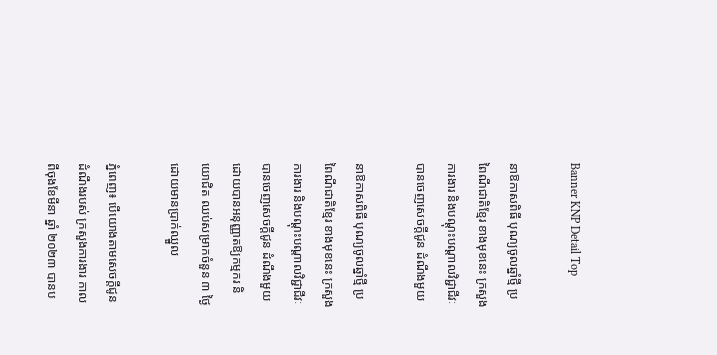Banner KNP Detail Top

នាឱកាសពិធី បុណ្យចូលឆ្នាំថ្មី ប្រពៃណីជាតិខ្មែរ ខាងមុខនេះ ក្រសួងការងារ និងបណ្តុះបណ្តាលវិជ្ជាជីវៈ បានចេញសេចក្តីជូន ដំណឹងមួយ

នាឱកាសពិធី បុណ្យចូលឆ្នាំថ្មី ប្រពៃណីជាតិខ្មែរ ខាងមុខនេះ ក្រសួងការងារ និងបណ្តុះបណ្តាលវិជ្ជាជីវៈ បានចេញសេចក្តីជូន ដំណឹងមួយ ដោយបានអនុញ្ញាតឱ្យកម្មករ និយោជិត ឈប់សម្រាកចំនួន ៣ ថ្ងៃដោយមានប្រាក់ឈ្នួល

ភ្នំពេញ៖ បើយោងតាមសេចក្តីជូនដំណឹងរបស់ ក្រសួងការងារ កាលពីចុងខែមីនា ឆ្នាំ ២០២៣ បានប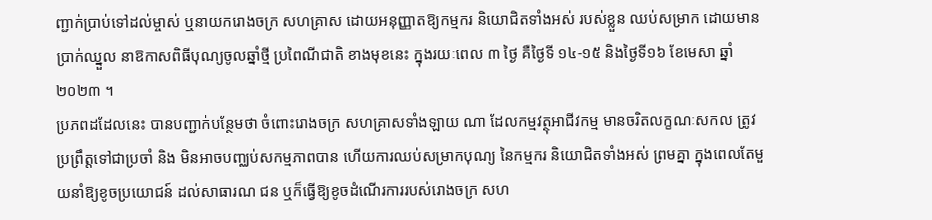ញ្ជាក់ប្រាប់ទៅដល់ម្ចាស់ ឬនាយករោងចក្រ សហគ្រាស ដោយអនុញ្ញាតឱ្យកម្មករ និយោជិតទាំងអស់ របស់ខ្លួន ឈប់សម្រាក ដោយមាន ប្រាក់ឈ្នួល នាឱកាសពិធីបុណ្យចូលឆ្នាំថ្មី ប្រពៃណីជាតិ ខាងមុខនេះ ក្នុងរយៈពេល ៣ ថ្ងៃ គឺថ្ងៃទី ១៤-១៥ និងថ្ងៃទី១៦ ខែមេសា ឆ្នាំ២០២៣ ។
ប្រភពដដែលនេះ បានបញ្ជាក់បន្ថែមថា ចំពោះរោងចក្រ សហគ្រាសទាំងឡាយ ណា ដែលកម្មវត្ថុអាជីវកម្ម មានចរិតលក្ខណៈសកល ត្រូវប្រព្រឹត្តទៅជាប្រចាំ និង មិនអាចបញ្ឈប់សកម្មភាពបាន ហើយការឈប់សម្រាកបុណ្យ នៃកម្មករ និយោជិតទាំងអស់ ព្រមគ្នា ក្នុងពេលតែមួយនាំឱ្យខូចប្រយោជន៍ ដល់សាធារណ ជន ឬក៏ធ្វើឱ្យខូចដំណើរការរបស់រោងចក្រ សហ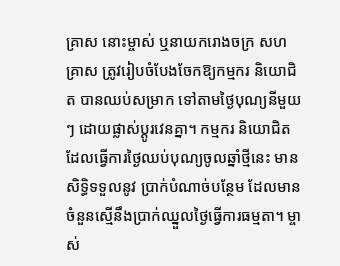គ្រាស នោះម្ចាស់ ឬនាយករោងចក្រ សហគ្រាស ត្រូវរៀបចំបែងចែកឱ្យកម្មករ និយោជិត បានឈប់សម្រាក ទៅតាមថ្ងៃបុណ្យនីមួយៗ ដោយផ្លាស់ប្តូរវេនគ្នា។ កម្មករ និយោជិត ដែលធ្វើការថ្ងៃឈប់បុណ្យចូលឆ្នាំថ្មីនេះ មានសិទ្ធិទទួលនូវ ប្រាក់បំណាច់បន្ថែម ដែលមានចំនួនស្មើនឹងប្រាក់ឈ្នួលថ្ងៃធ្វើការធម្មតា។ ម្ចាស់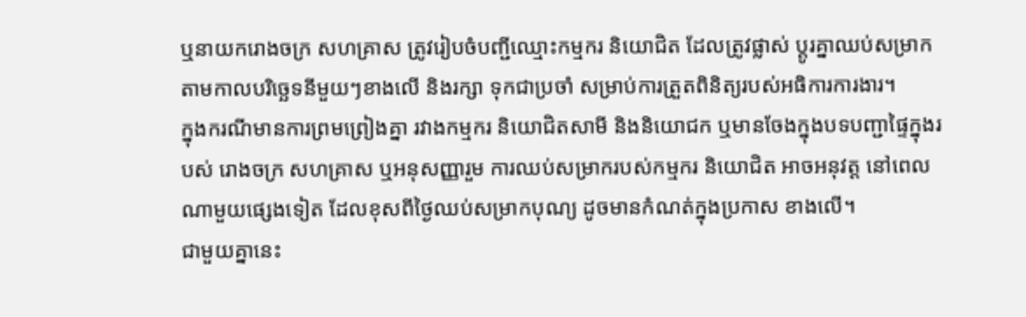ឬនាយករោងចក្រ សហគ្រាស ត្រូវរៀបចំបញ្ជីឈ្មោះកម្មករ និយោជិត ដែលត្រូវផ្លាស់ ប្ដូរគ្នាឈប់សម្រាក តាមកាលបរិច្ឆេទនីមួយៗខាងលើ និងរក្សា ទុកជាប្រចាំ សម្រាប់ការត្រួតពិនិត្យរបស់អធិការការងារ។
ក្នុងករណីមានការព្រមព្រៀងគ្នា រវាងកម្មករ និយោជិតសាមី និងនិយោជក ឬមានចែងក្នុងបទបញ្ជាផ្ទៃក្នុងរបស់ រោងចក្រ សហគ្រាស ឬអនុសញ្ញារួម ការឈប់សម្រាករបស់កម្មករ និយោជិត អាចអនុវត្ត នៅពេលណាមួយផ្សេងទៀត ដែលខុសពីថ្ងៃឈប់សម្រាកបុណ្យ ដូចមានកំណត់ក្នុងប្រកាស ខាងលើ។
ជាមួយគ្នានេះ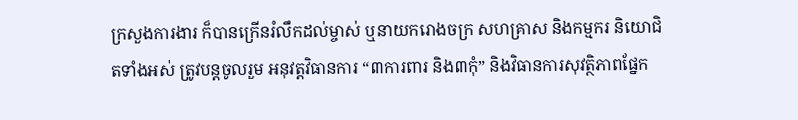ក្រសួងការងារ ក៏បានក្រើនរំលឹកដល់ម្ចាស់ ឬនាយករោងចក្រ សហគ្រាស និងកម្មករ និយោជិតទាំងអស់ ត្រូវបន្តចូលរួម អនុវត្តវិធានការ “៣ការពារ និង៣កុំ” និងវិធានការសុវត្ថិភាពផ្នែក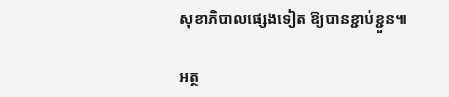សុខាភិបាលផ្សេងទៀត ឱ្យបានខ្ជាប់ខ្ជួន៕

អត្ថ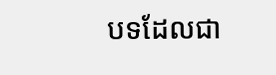បទដែលជា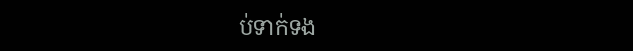ប់ទាក់ទង